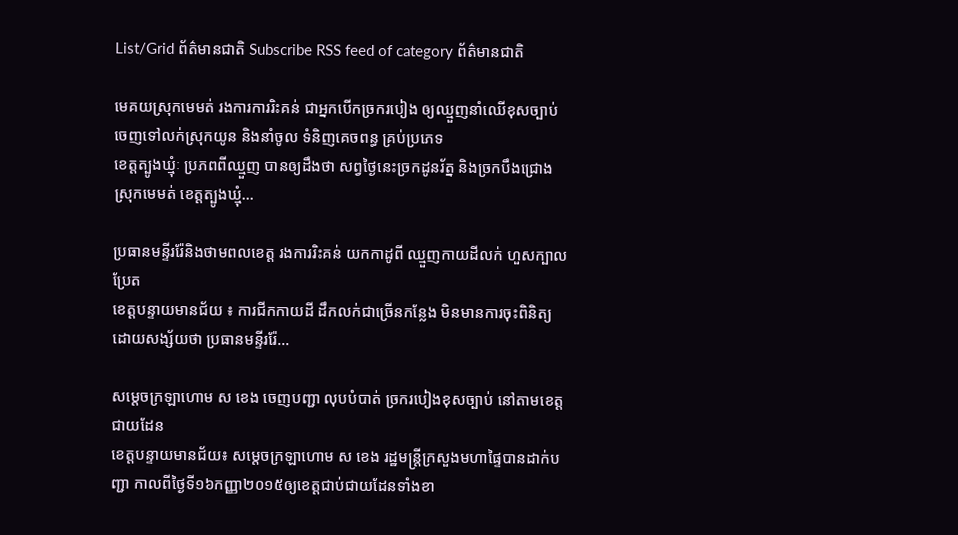List/Grid ព័ត៌មានជាតិ Subscribe RSS feed of category ព័ត៌មានជាតិ

មេគយស្រុកមេមត់ រងការការរិះគន់ ជាអ្នកបើកច្រករបៀង ឲ្យឈ្មួញនាំឈើខុសច្បាប់ ចេញទៅលក់ស្រុកយូន និងនាំចូល ទំនិញគេចពន្ធ គ្រប់ប្រភេទ
ខេត្តត្បូងឃ្មុំៈ ប្រភពពីឈ្មួញ បានឲ្យដឹងថា សព្វថ្ងៃនេះច្រកដូនរ័ត្ន និងច្រកបឹងជ្រោង ស្រុកមេមត់ ខេត្តត្បូងឃ្មុំ...

ប្រធានមន្ទីររ៉ែនិងថាមពលខេត្ត រងការរិះគន់ យកកាដូពី ឈ្មួញកាយដីលក់ ហួសក្បាលប្រែត
ខេត្តបន្ទាយមានជ័យ ៖ ការជីកកាយដី ដឹកលក់ជាច្រើនកន្លែង មិនមានការចុះពិនិត្យ ដោយសង្ស័យថា ប្រធានមន្ទីររ៉ែ...

សម្តេចក្រឡាហោម ស ខេង ចេញបញ្ជា លុបបំបាត់ ច្រករបៀងខុសច្បាប់ នៅតាមខេត្តជាយដែន
ខេត្តបន្ទាយមានជ័យ៖ សម្តេចក្រឡាហោម ស ខេង រដ្ឋមន្ត្រីក្រសួងមហាផ្ទៃបានដាក់បញ្ជា កាលពីថ្ងៃទី១៦កញ្ញា២០១៥ឲ្យខេត្តជាប់ជាយដែនទាំងខា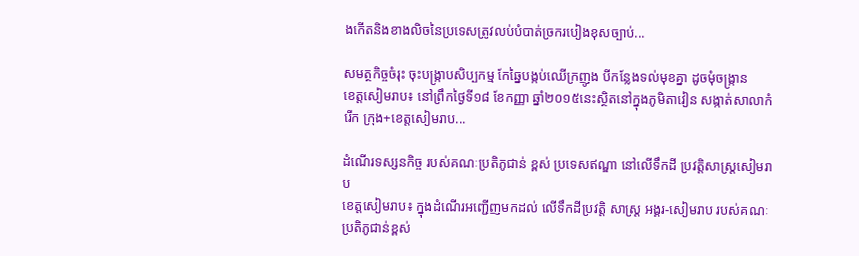ងកើតនិងខាងលិចនៃប្រទេសត្រូវលប់បំបាត់ច្រករបៀងខុសច្បាប់...

សមត្ថកិច្ចចំរុះ ចុះបង្ក្រាបសិប្បកម្ម កែឆ្នៃបង្កប់ឈើក្រញូង បីកន្លែងទល់មុខគ្នា ដូចមុំចង្ក្រាន
ខេត្តសៀមរាប៖ នៅព្រឹកថ្ងៃទី១៨ ខែកញ្ញា ឆ្នាំ២០១៥នេះស្ថិតនៅក្នុងភូមិតាវៀន សង្កាត់សាលាកំរើក ក្រុង+ខេត្តសៀមរាប...

ដំណើរទស្សនកិច្ច របស់គណៈប្រតិភូជាន់ ខ្ពស់ ប្រទេសឥណ្ឌា នៅលើទឹកដី ប្រវត្តិសាស្ត្រសៀមរាប
ខេត្តសៀមរាប៖ ក្នុងដំណើរអញ្ជើញមកដល់ លើទឹកដីប្រវត្តិ សាស្ត្រ អង្គរ-សៀមរាប របស់គណៈប្រតិភូជាន់ខ្ពស់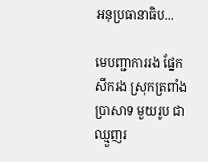អនុប្រធានាធិប...

មេបញ្ជាការរង ផ្នែកសឹករង ស្រុកត្រពាំងប្រាសាទ មួយរូប ជា ឈ្មួញរ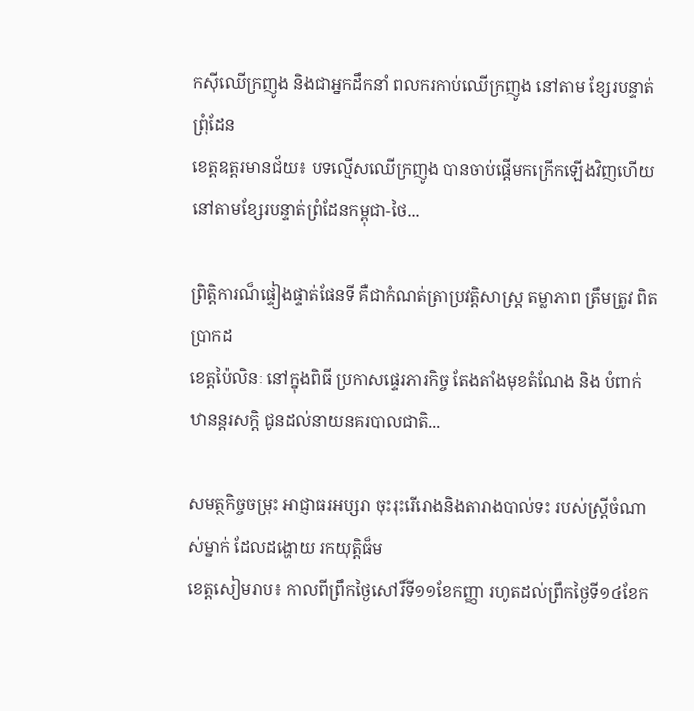កស៊ីឈើក្រញូង និងជាអ្នកដឹកនាំ ពលករកាប់ឈើក្រញូង នៅតាម ខ្សែរបន្ទាត់ព្រុំដែន
ខេត្តឧត្តរមានជ័យ៖ បទល្មើសឈើក្រញូង បានចាប់ផ្តើមកក្រើកឡើងវិញហើយ នៅតាមខ្សែរបន្ទាត់ព្រំដែនកម្ពុជា-ថៃ...

ព្រិត្តិការណ៏ផ្ទៀងផ្ទាត់ផែនទី គឺជាកំណត់ត្រាប្រវត្តិសាស្រ្ត តម្លាភាព ត្រឹមត្រូវ ពិតប្រាកដ
ខេត្តប៉ៃលិនៈ នៅក្នុងពិធី ប្រកាសផ្ទេរភារកិច្ច តែងតាំងមុខតំណែង និង បំពាក់ឋានន្តរសក្តិ ជូនដល់នាយនគរបាលជាតិ...

សមត្ថកិច្ចចម្រុះ អាជ្ញាធរអប្សរា ចុះរុះរើរោងនិងតារាងបាល់ទះ របស់ស្រ្តីចំណាស់ម្នាក់ ដែលដង្ហោយ រកយុត្តិធ៏ម
ខេត្តសៀមរាប៖ កាលពីព្រឹកថ្ងៃសៅរិ៍ទី១១ខែកញ្ញា រហូតដល់ព្រឹកថ្ងៃទី១៤ខែក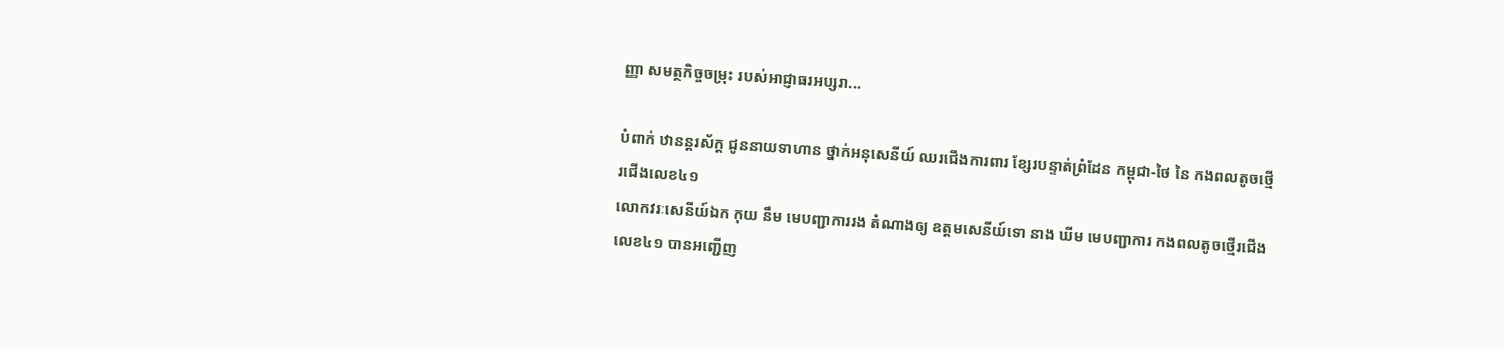ញ្ញា សមត្ថកិច្ចចម្រុះ របស់អាជ្ញាធរអប្សរា...

បំពាក់ ឋានន្តរស័ក្ត ជូននាយទាហាន ថ្នាក់អនុសេនីយ៍ ឈរជើងការពារ ខ្សែរបន្ទាត់ព្រំដែន កម្ពុជា-ថៃ នៃ កងពលតូចថ្មើរជើងលេខ៤១
លោកវរៈសេនីយ៍ឯក កុយ នឹម មេបញ្ជាការរង តំណាងឲ្យ ឧត្តមសេនីយ៍ទោ នាង ឃីម មេបញ្ជាការ កងពលតូចថ្មើរជើងលេខ៤១ បានអញ្ជើញ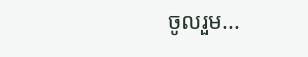ចូលរួម...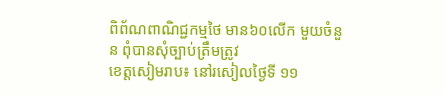ពិព័ណពាណិជ្ជកម្មថៃ មាន៦០លើក មួយចំនួន ពុំបានសុំច្បាប់ត្រឹមត្រូវ
ខេត្តសៀមរាប៖ នៅរសៀលថ្ងៃទី ១១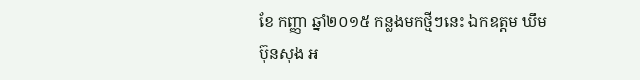ខែ កញ្ញា ឆ្នាំ២០១៥ កន្លងមកថ្មីៗនេះ ឯកឧត្តម ឃឹម ប៊ុនសុង អ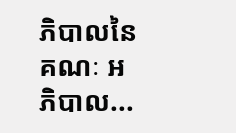ភិបាលនៃ គណៈ អភិបាល...